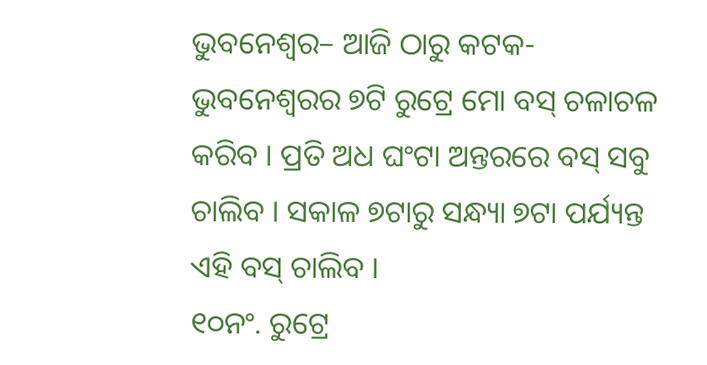ଭୁବନେଶ୍ୱର– ଆଜି ଠାରୁ କଟକ-ଭୁବନେଶ୍ୱରର ୭ଟି ରୁଟ୍ରେ ମୋ ବସ୍ ଚଳାଚଳ କରିବ । ପ୍ରତି ଅଧ ଘଂଟା ଅନ୍ତରରେ ବସ୍ ସବୁ ଚାଲିବ । ସକାଳ ୭ଟାରୁ ସନ୍ଧ୍ୟା ୭ଟା ପର୍ଯ୍ୟନ୍ତ ଏହି ବସ୍ ଚାଲିବ ।
୧୦ନଂ. ରୁଟ୍ରେ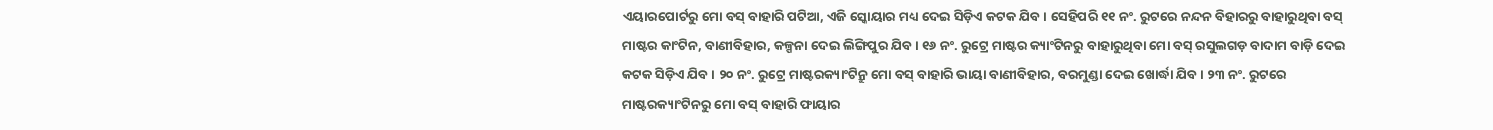ଏୟାରପୋର୍ଟରୁ ମୋ ବସ୍ ବାହାରି ପଟିଆ, ଏଜି ସ୍କୋୟାର ମଧ୍ୟ ଦେଇ ସିଡ଼ିଏ କଟକ ଯିବ । ସେହିପରି ୧୧ ନଂ. ରୁଟରେ ନନ୍ଦନ ବିହାରରୁ ବାହାରୁଥିବା ବସ୍ ମାଷ୍ଟର କାଂଟିନ, ବାଣୀବିହାର, କଳ୍ପନା ଦେଇ ଲିଙ୍ଗିପୁର ଯିବ । ୧୬ ନଂ. ରୁଟ୍ରେ ମାଷ୍ଟର କ୍ୟାଂଟିନରୁ ବାହାରୁଥିବା ମୋ ବସ୍ ରସୁଲଗଡ଼ ବାଦାମ ବାଡ଼ି ଦେଇ କଟକ ସିଡ଼ିଏ ଯିବ । ୨୦ ନଂ. ରୁଟ୍ରେ ମାଷ୍ଟରକ୍ୟାଂଟିନ୍ରୁ ମୋ ବସ୍ ବାହାରି ଭାୟା ବାଣୀବିହାର, ବରମୁଣ୍ଡା ଦେଇ ଖୋର୍ଦ୍ଧା ଯିବ । ୨୩ ନଂ. ରୁଟରେ ମାଷ୍ଟରକ୍ୟାଂଟିନରୁ ମୋ ବସ୍ ବାହାରି ଫାୟାର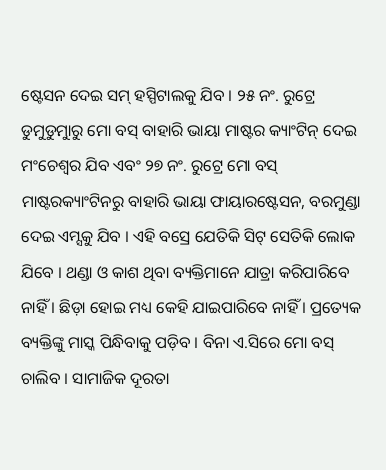ଷ୍ଟେସନ ଦେଇ ସମ୍ ହସ୍ପିଟାଲକୁ ଯିବ । ୨୫ ନଂ. ରୁଟ୍ରେ ଡୁମୁଡୁମୁାରୁ ମୋ ବସ୍ ବାହାରି ଭାୟା ମାଷ୍ଟର କ୍ୟାଂଟିନ୍ ଦେଇ ମଂଚେଶ୍ୱର ଯିବ ଏବଂ ୨୭ ନଂ. ରୁଟ୍ରେ ମୋ ବସ୍ ମାଷ୍ଟରକ୍ୟାଂଟିନରୁ ବାହାରି ଭାୟା ଫାୟାରଷ୍ଟେସନ, ବରମୁଣ୍ଡା ଦେଇ ଏମ୍ସକୁ ଯିବ । ଏହି ବସ୍ରେ ଯେତିକି ସିଟ୍ ସେତିକି ଲୋକ ଯିବେ । ଥଣ୍ଡା ଓ କାଶ ଥିବା ବ୍ୟକ୍ତିମାନେ ଯାତ୍ରା କରିପାରିବେ ନାହିଁ । ଛିଡ଼ା ହୋଇ ମଧ୍ୟ କେହି ଯାଇପାରିବେ ନାହିଁ । ପ୍ରତ୍ୟେକ ବ୍ୟକ୍ତିଙ୍କୁ ମାସ୍କ ପିନ୍ଧିବାକୁ ପଡ଼ିବ । ବିନା ଏ.ସିରେ ମୋ ବସ୍ ଚାଲିବ । ସାମାଜିକ ଦୂରତା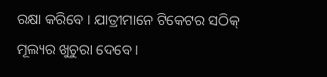ରକ୍ଷା କରିବେ । ଯାତ୍ରୀମାନେ ଟିକେଟର ସଠିକ୍ ମୂଲ୍ୟର ଖୁଚୁରା ଦେବେ ।